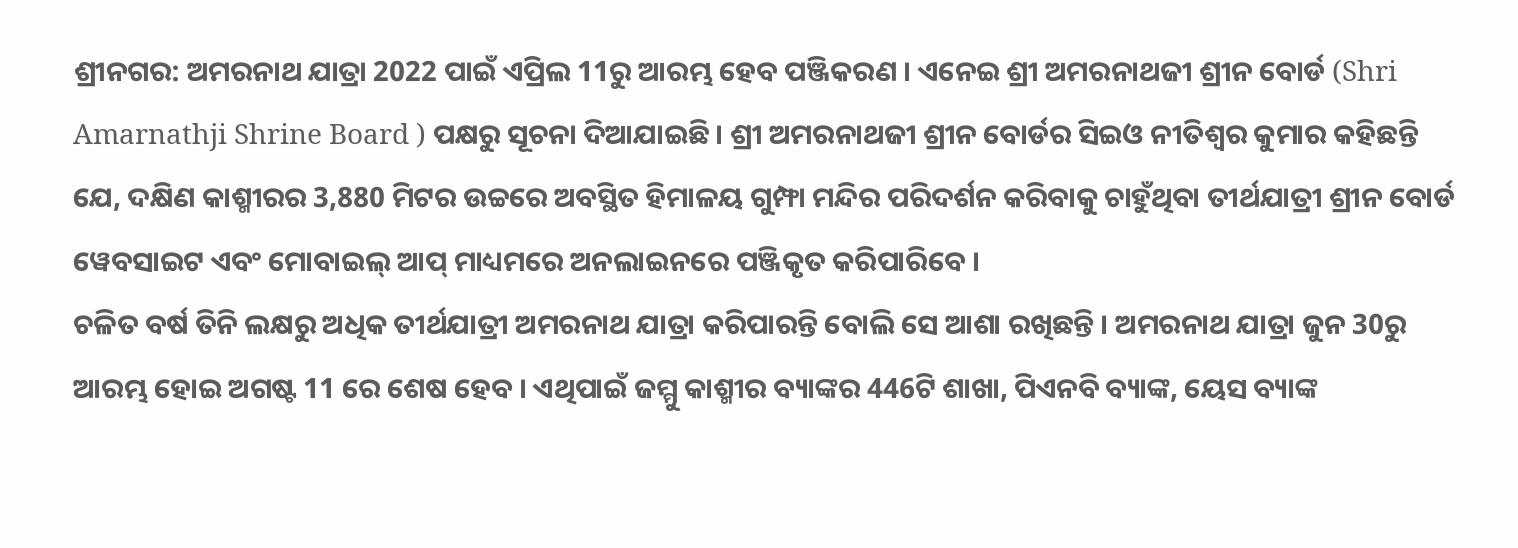ଶ୍ରୀନଗର: ଅମରନାଥ ଯାତ୍ରା 2022 ପାଇଁ ଏପ୍ରିଲ 11ରୁ ଆରମ୍ଭ ହେବ ପଞ୍ଜିକରଣ । ଏନେଇ ଶ୍ରୀ ଅମରନାଥଜୀ ଶ୍ରୀନ ବୋର୍ଡ (Shri Amarnathji Shrine Board ) ପକ୍ଷରୁ ସୂଚନା ଦିଆଯାଇଛି । ଶ୍ରୀ ଅମରନାଥଜୀ ଶ୍ରୀନ ବୋର୍ଡର ସିଇଓ ନୀତିଶ୍ବର କୁମାର କହିଛନ୍ତି ଯେ, ଦକ୍ଷିଣ କାଶ୍ମୀରର 3,880 ମିଟର ଉଚ୍ଚରେ ଅବସ୍ଥିତ ହିମାଳୟ ଗୁମ୍ଫା ମନ୍ଦିର ପରିଦର୍ଶନ କରିବାକୁ ଚାହୁଁଥିବା ତୀର୍ଥଯାତ୍ରୀ ଶ୍ରୀନ ବୋର୍ଡ ୱେବସାଇଟ ଏବଂ ମୋବାଇଲ୍ ଆପ୍ ମାଧ୍ୟମରେ ଅନଲାଇନରେ ପଞ୍ଜିକୃତ କରିପାରିବେ ।
ଚଳିତ ବର୍ଷ ତିନି ଲକ୍ଷରୁ ଅଧିକ ତୀର୍ଥଯାତ୍ରୀ ଅମରନାଥ ଯାତ୍ରା କରିପାରନ୍ତି ବୋଲି ସେ ଆଶା ରଖିଛନ୍ତି । ଅମରନାଥ ଯାତ୍ରା ଜୁନ 30ରୁ ଆରମ୍ଭ ହୋଇ ଅଗଷ୍ଟ 11 ରେ ଶେଷ ହେବ । ଏଥିପାଇଁ ଜମ୍ମୁ କାଶ୍ମୀର ବ୍ୟାଙ୍କର 446ଟି ଶାଖା, ପିଏନବି ବ୍ୟାଙ୍କ, ୟେସ ବ୍ୟାଙ୍କ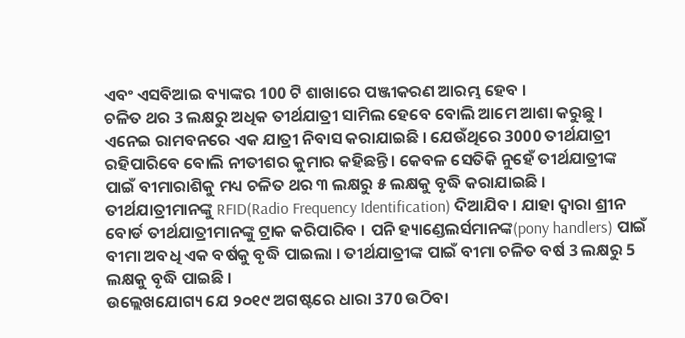ଏବଂ ଏସବିଆଇ ବ୍ୟାଙ୍କର 100 ଟି ଶାଖାରେ ପଞ୍ଜୀକରଣ ଆରମ୍ଭ ହେବ ।
ଚଳିତ ଥର 3 ଲକ୍ଷରୁ ଅଧିକ ତୀର୍ଥଯାତ୍ରୀ ସାମିଲ ହେବେ ବୋଲି ଆମେ ଆଶା କରୁଛୁ । ଏନେଇ ରାମବନରେ ଏକ ଯାତ୍ରୀ ନିବାସ କରାଯାଇଛି । ଯେଉଁଥିରେ 3000 ତୀର୍ଥଯାତ୍ରୀ ରହିପାରିବେ ବୋଲି ନୀତୀଶର କୁମାର କହିଛନ୍ତି । କେବଳ ସେତିକି ନୁହେଁ ତୀର୍ଥଯାତ୍ରୀଙ୍କ ପାଇଁ ବୀମାରାଶିକୁ ମଧ୍ୟ ଚଳିତ ଥର ୩ ଲକ୍ଷରୁ ୫ ଲକ୍ଷକୁ ବୃଦ୍ଧି କରାଯାଇଛି ।
ତୀର୍ଥଯାତ୍ରୀମାନଙ୍କୁ RFID(Radio Frequency Identification) ଦିଆଯିବ । ଯାହା ଦ୍ବାରା ଶ୍ରୀନ ବୋର୍ଡ ତୀର୍ଥଯାତ୍ରୀମାନଙ୍କୁ ଟ୍ରାକ କରିପାରିବ । ପନି ହ୍ୟାଣ୍ଡେଲର୍ସମାନଙ୍କ(pony handlers) ପାଇଁ ବୀମା ଅବଧି ଏକ ବର୍ଷକୁ ବୃଦ୍ଧି ପାଇଲା । ତୀର୍ଥଯାତ୍ରୀଙ୍କ ପାଇଁ ବୀମା ଚଳିତ ବର୍ଷ 3 ଲକ୍ଷରୁ 5 ଲକ୍ଷକୁ ବୃଦ୍ଧି ପାଇଛି ।
ଉଲ୍ଲେଖଯୋଗ୍ୟ ଯେ ୨୦୧୯ ଅଗଷ୍ଟରେ ଧାରା 370 ଉଠିବା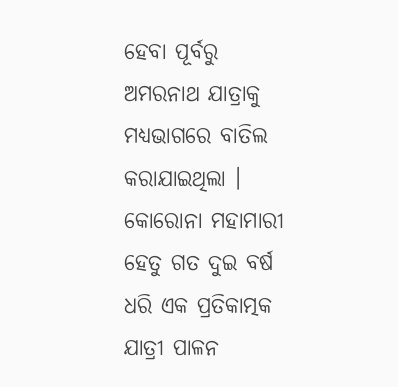ହେବା ପୂର୍ବରୁ ଅମରନାଥ ଯାତ୍ରାକୁ ମଧ୍ୟଭାଗରେ ବାତିଲ କରାଯାଇଥିଲା । କୋରୋନା ମହାମାରୀ ହେତୁ ଗତ ଦୁଇ ବର୍ଷ ଧରି ଏକ ପ୍ରତିକାତ୍ମକ ଯାତ୍ରୀ ପାଳନ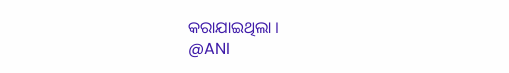କରାଯାଇଥିଲା ।
@ANI